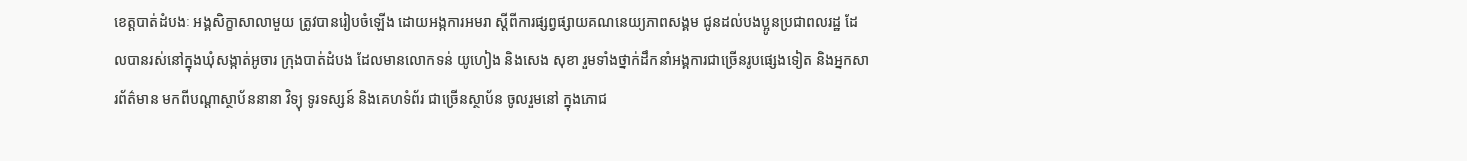ខេត្តបាត់ដំបងៈ អង្គសិក្ខាសាលាមួយ ត្រូវបានរៀបចំឡើង ដោយអង្កការអមរា ស្តីពីការផ្សព្វផ្សាយគណនេយ្យភាពសង្គម ជូនដល់បងប្អូនប្រជាពលរដ្ឋ ដែលបានរស់នៅក្នុងឃុំសង្កាត់អូចារ ក្រុងបាត់ដំបង ដែលមានលោកទន់ យូហៀង និងសេង សុខា រួមទាំងថ្នាក់ដឹកនាំអង្គការជាច្រើនរូបផ្សេងទៀត និងអ្នកសារព័ត៌មាន មកពីបណ្តាស្ថាប័ននានា វិទ្យុ ទូរទស្សន៍ និងគេហទំព័រ ជាច្រើនស្ថាប័ន ចូលរួមនៅ ក្នុងភោជ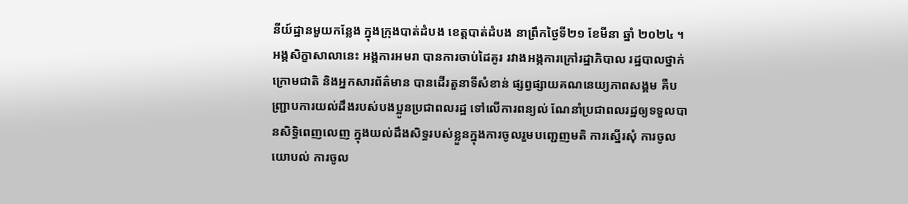នីយ៍ដ្ឋានមួយកន្លែង ក្នុងក្រុងបាត់ដំបង ខេត្តបាត់ដំបង នាព្រឹកថ្ងៃទី២១ ខែមីនា ឆ្នាំ ២០២៤ ។
អង្គសិក្ខាសាលានេះ អង្គការអមរា បានការចាប់ដៃគូរ រវាងអង្កការក្រៅរដ្ឋាភិបាល រដ្ឋបាលថ្នាក់ក្រោមជាតិ និងអ្នកសារព័ត៌មាន បានដើរតួនាទីសំខាន់ ផ្សព្វផ្សាយគណនេយ្យភាពសង្គម គឺបញ្ជ្រាបការយល់ដឹងរបស់បងប្អូនប្រជាពលរដ្ឋ ទៅលើការពន្យល់ ណែនាំប្រជាពលរដ្ឋឲ្យទទួលបានសិទ្ធិពេញលេញ ក្នុងយល់ដឹងសិទ្ធរបស់ខ្លួនក្នុងការចូលរួមបញ្ជេញមតិ ការស្នើរសុំ ការចូលយោបល់ ការចូល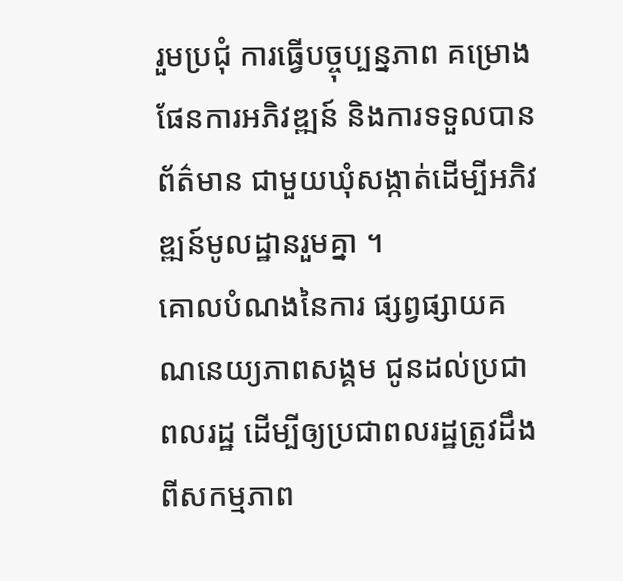រួមប្រជុំ ការធ្វើបច្ចុប្បន្នភាព គម្រោងផែនការអភិវឌ្ឍន៍ និងការទទួលបានព័ត៌មាន ជាមួយឃុំសង្កាត់ដើម្បីអភិវឌ្ឍន៍មូលដ្ឋានរួមគ្នា ។
គោលបំណងនៃការ ផ្សព្វផ្សាយគណនេយ្យភាពសង្គម ជូនដល់ប្រជាពលរដ្ឋ ដើម្បីឲ្យប្រជាពលរដ្ឋត្រូវដឹងពីសកម្មភាព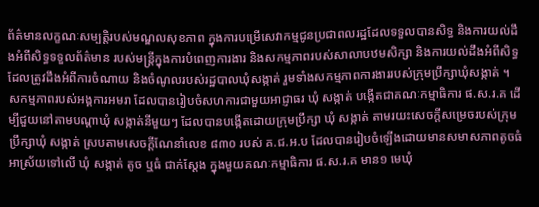ព័ត៌មានលក្ខណៈសម្បត្តិរបស់មណ្ឌលសុខភាព ក្នុងការបម្រើសេវាកម្មជូនប្រជាពលរដ្ឋដែលទទួលបានសិទ្ធ និងការយល់ដឹងអំពីសិទ្ធទទួលព័ត៌មាន របស់មន្រ្តីក្នុងការបំពេញការងារ និងសកម្មភាពរបស់សាលាបឋមសិក្សា និងការយល់ដឹងអំពីសិទ្ធដែលត្រូវដឹងអំពីការចំណាយ និងចំណូលរបស់រដ្ឋបាលឃុំសង្កាត់ រួមទាំងសកម្មភាពការងាររបស់ក្រុមប្រឹក្សាឃុំសង្កាត់ ។
សកម្មភាពរបស់អង្គការអមរា ដែលបានរៀបចំសហការជាមួយអាជ្ញាធរ ឃុំ សង្កាត់ បង្កើតជាគណៈកម្មាធិការ ផ.ស.រ.គ ដើម្បីជួយនៅតាមបណ្តាឃុំ សង្កាត់នីមួយៗ ដែលបានបង្កើតដោយក្រុមប្រឹក្សា ឃុំ សង្កាត់ តាមរយះសេចក្តីសម្រេចរបស់ក្រុមប្រឹក្សាឃុំ សង្កាត់ ស្របតាមសេចក្តីណែនាំលេខ ៨៣០ របស់ គ.ជ.អ.ប ដែលបានរៀបចំឡើងដោយមានសមាសភាពតូចធំ អាស្រ័យទៅលើ ឃុំ សង្កាត់ តូច ឬធំ ជាក់ស្តែង ក្នុងមួយគណៈកម្មាធិការ ផ.ស.រ.គ មាន១ មេឃុំ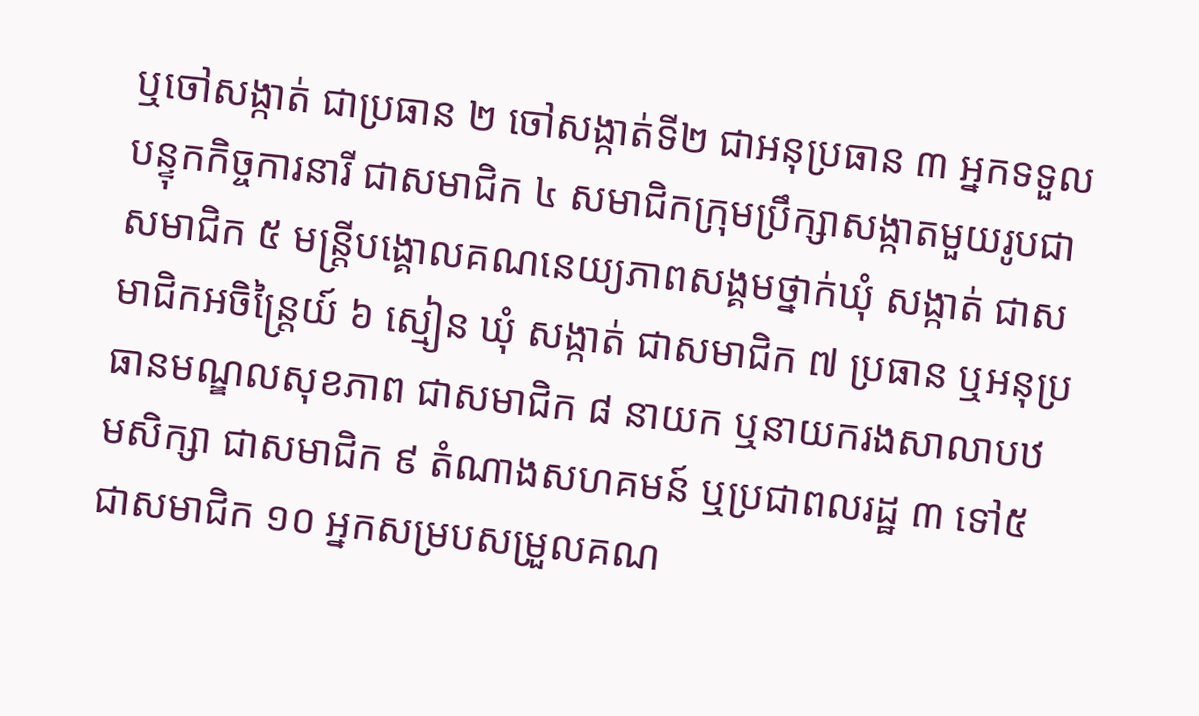ឬចៅសង្កាត់ ជាប្រធាន ២ ចៅសង្កាត់ទី២ ជាអនុប្រធាន ៣ អ្នកទទួលបន្ទុកកិច្ចការនារី ជាសមាជិក ៤ សមាជិកក្រុមប្រឹក្សាសង្កាតមួយរូបជាសមាជិក ៥ មន្រ្តីបង្គោលគណនេយ្យភាពសង្គមថ្នាក់ឃុំ សង្កាត់ ជាសមាជិកអចិន្រ្តៃយ៍ ៦ ស្មៀន ឃុំ សង្កាត់ ជាសមាជិក ៧ ប្រធាន ឬអនុប្រធានមណ្ឌលសុខភាព ជាសមាជិក ៨ នាយក ឬនាយករងសាលាបឋមសិក្សា ជាសមាជិក ៩ តំណាងសហគមន៍ ឬប្រជាពលរដ្ឋ ៣ ទៅ៥ ជាសមាជិក ១០ អ្នកសម្របសម្រួលគណ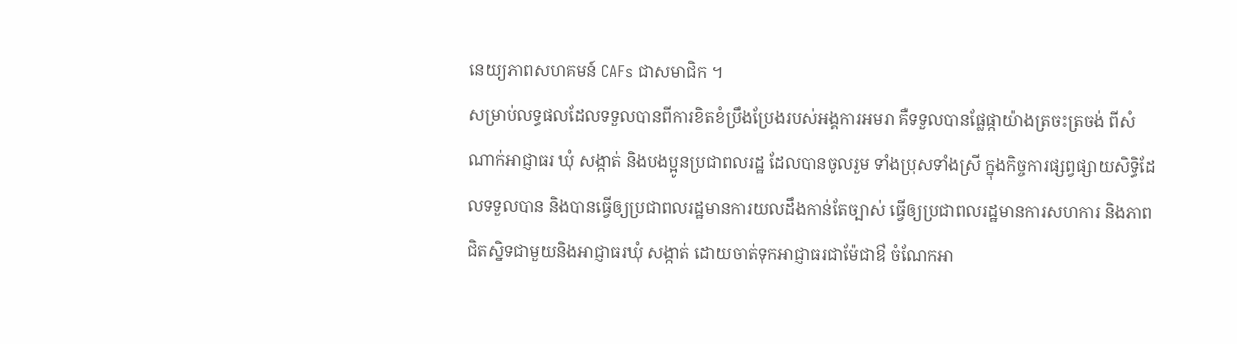នេយ្យភាពសហគមន៍ CAFs ជាសមាជិក ។
សម្រាប់លទ្ធផលដែលទទួលបានពីការខិតខំប្រឹងប្រែងរបស់អង្គការអមរា គឺទទួលបានផ្លែផ្កាយ៉ាងត្រចះត្រចង់ ពីសំណាក់អាជ្ញាធរ ឃុំ សង្កាត់ និងបងប្អូនប្រជាពលរដ្ឋ ដែលបានចូលរួម ទាំងប្រុសទាំងស្រី ក្នុងកិច្ចការផ្សព្វផ្សាយសិទ្ធិដែលទទួលបាន និងបានធ្វើឲ្យប្រជាពលរដ្ឋមានការយលដឹងកាន់តែច្បាស់ ធ្វើឲ្យប្រជាពលរដ្ឋមានការសហការ និងភាពជិតស្និទជាមួយនិងអាជ្ញាធរឃុំ សង្កាត់ ដោយចាត់ទុកអាជ្ញាធរជាម៉ែជាឳ ចំណែកអា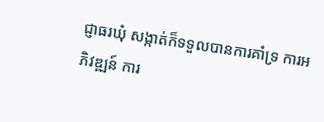ជ្ញាធរឃុំ សង្កាត់ក៏ទទួលបានការគាំទ្រ ការអភិវឌ្ឍន៍ ការ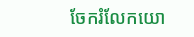ចែករំលែកយោ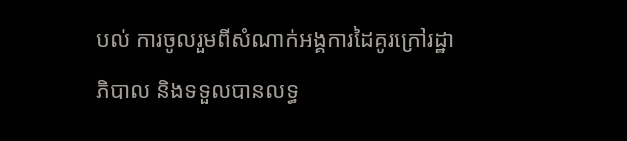បល់ ការចូលរួមពីសំណាក់អង្គការដៃគូរក្រៅរដ្ឋាភិបាល និងទទួលបានលទ្ធ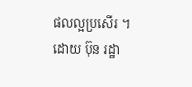ផលល្អប្រសើរ ។
ដោយ ប៊ុន រដ្ឋា